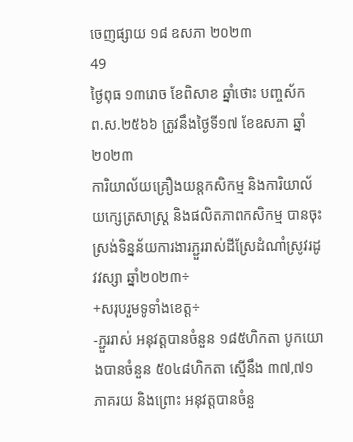ចេញផ្សាយ ១៨ ឧសភា ២០២៣
49
ថ្ងៃពុធ ១៣រោច ខែពិសាខ ឆ្នាំថោះ បញ្ចស័ក ព.ស.២៥៦៦ ត្រូវនឹងថ្ងៃទី១៧ ខែឧសភា ឆ្នាំ២០២៣
ការិយាល័យគ្រឿងយន្តកសិកម្ម និងការិយាល័យក្សេត្រសាស្រ្ត និងផលិតភាពកសិកម្ម បានចុះស្រង់ទិន្នន័យការងារភ្ជួររាស់ដីស្រែដំណាំស្រូវរដូវវស្សា ឆ្នាំ២០២៣÷
+សរុបរួមទូទាំងខេត្ត÷
-ភ្ជួររាស់ អនុវត្តបានចំនួន ១៨៥ហិកតា បូកយោងបានចំនួន ៥០៤៨ហិកតា ស្មើនឹង ៣៧,៧១ភាគរយ និងព្រោះ អនុវត្តបានចំនួ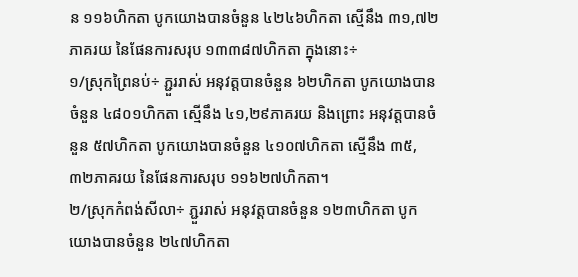ន ១១៦ហិកតា បូកយោងបានចំនួន ៤២៤៦ហិកតា ស្មើនឹង ៣១,៧២ភាគរយ នៃផែនការសរុប ១៣៣៨៧ហិកតា ក្នុងនោះ÷
១/ស្រុកព្រៃនប់÷ ភ្ជួររាស់ អនុវត្តបានចំនួន ៦២ហិកតា បូកយោងបានចំនួន ៤៨០១ហិកតា ស្មើនឹង ៤១,២៩ភាគរយ និងព្រោះ អនុវត្តបានចំនួន ៥៧ហិកតា បូកយោងបានចំនួន ៤១០៧ហិកតា ស្មើនឹង ៣៥,៣២ភាគរយ នៃផែនការសរុប ១១៦២៧ហិកតា។
២/ស្រុកកំពង់សីលា÷ ភ្ជួររាស់ អនុវត្តបានចំនួន ១២៣ហិកតា បូកយោងបានចំនួន ២៤៧ហិកតា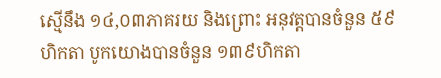ស្មើនឹង ១៤,០៣ភាគរយ និងព្រោះ អនុវត្តបានចំនួន ៥៩ហិកតា បូកយោងបានចំនួន ១៣៩ហិកតា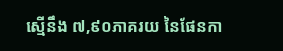ស្មើនឹង ៧,៩០ភាគរយ នៃផែនកា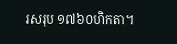រសរុប ១៧៦០ហិកតា។